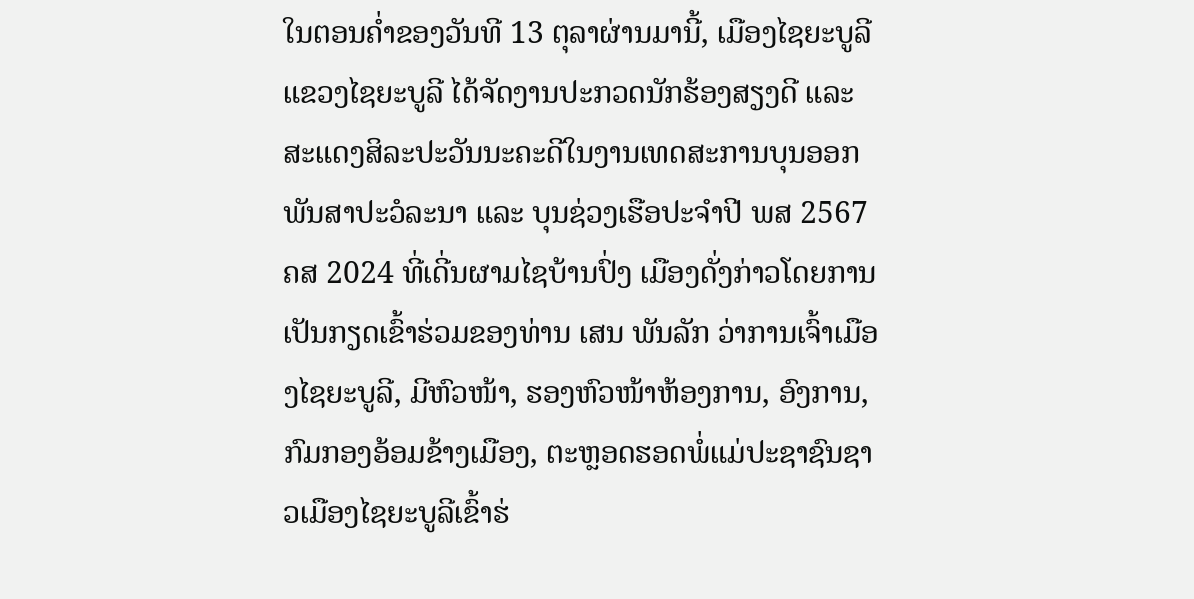ໃນຕອນຄໍ່າຂອງວັນທີ 13 ຕຸລາຜ່ານມານີ້, ເມືອງໄຊຍະບູລີ ແຂວງໄຊຍະບູລີ ໄດ້ຈັດງານປະກວດນັກຮ້ອງສຽງດີ ແລະ ສະແດງສິລະປະວັນນະຄະດີໃນງານເທດສະການບຸນອອກພັນສາປະວໍລະນາ ແລະ ບຸນຊ່ວງເຮືອປະຈຳປີ ພສ 2567 ຄສ 2024 ທີ່ເດີ່ນຜາມໄຊບ້ານປົ່ງ ເມືອງດັ່ງກ່າວໂດຍການເປັນກຽດເຂົ້າຮ່ວມຂອງທ່ານ ເສນ ພັນລັກ ວ່າການເຈົ້າເມືອງໄຊຍະບູລີ, ມີຫົວໜ້າ, ຮອງຫົວໜ້າຫ້ອງການ, ອົງການ, ກົມກອງອ້ອມຂ້າງເມືອງ, ຕະຫຼອດຮອດພໍ່ແມ່ປະຊາຊົນຊາວເມືອງໄຊຍະບູລີເຂົ້າຮ່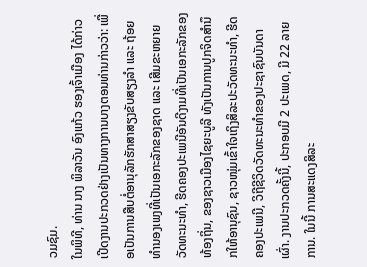ວມຊົມ.
ໃນພິທີ, ທ່ານ ນາງ ພິລາວັນ ອົງແກ້ວ ຮອງເຈົ້າເມືອງ ໄດ້ກ່າວເປີດງານປະກວດຢ່າງເປັນທາງການບາງຕອນທ່ານກ່າວວ່າ: ເພື່ອເປັນການສືບຕໍ່ອານຸລັກຮັກສາສຽງຂັບສຽງລໍາ ແລະ ຖ້ອຍທຳນອງເພງທີ່ເປັນເອກະລັກຂອງຊາດ ແລະ ເສີມຂະຫຍາຍວັດທະນະທຳ, ຮີດຄອງປະເພນີອັນດີງາມທີ່ເປັນເອກະລັກຂອງທ້ອງຖິ່ນ, ຂອງຊາວເມືອງໄຊຍະບູລີ ທັງເປັນການປູກຈິດສຳນຶກໃຫ້ອານຸຊົນ, ຊາວໜຸ່ມເຂົ້າໃຈເຖິງສິລະປະວັດທະນະທຳ, ຮີດຄອງປະເພນີ, ວິຖີຊີວິດວັດທະນະທຳຂອງປະຊາຊົນບັນດາເຜົ່າ. ງານປະກວດຄັ້ງນີ້, ປະກອບມີ 2 ປະເພດ, ມີ 22 ລາຍການ. ໃນນີ້ ການສະແດງສິລະ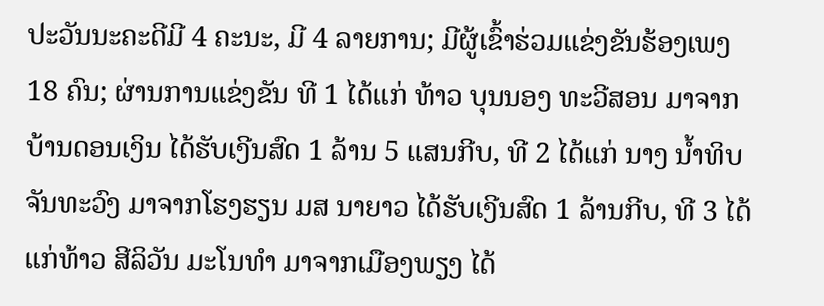ປະວັນນະຄະດີມີ 4 ຄະນະ, ມີ 4 ລາຍການ; ມີຜູ້ເຂົ້າຮ່ວມແຂ່ງຂັນຮ້ອງເພງ 18 ຄົນ; ຜ່ານການແຂ່ງຂັນ ທີ 1 ໄດ້ແກ່ ທ້າວ ບຸນນອງ ທະວີສອນ ມາຈາກບ້ານດອນເງິນ ໄດ້ຮັບເງີນສົດ 1 ລ້ານ 5 ແສນກີບ, ທີ 2 ໄດ້ແກ່ ນາງ ນໍ້າທິບ ຈັນທະວົງ ມາຈາກໂຮງຮຽນ ມສ ນາຍາວ ໄດ້ຮັບເງີນສົດ 1 ລ້ານກີບ, ທີ 3 ໄດ້ແກ່ທ້າວ ສີລິວັນ ມະໂນທໍາ ມາຈາກເມືອງພຽງ ໄດ້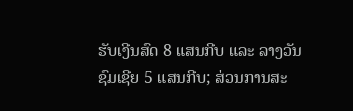ຮັບເງີນສົດ 8 ແສນກີບ ແລະ ລາງວັນຊົມເຊີຍ 5 ແສນກີບ; ສ່ວນການສະ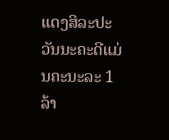ແດງສິລະປະວັນນະຄະດີແມ່ນຄະນະລະ 1 ລ້າ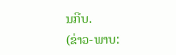ນກີບ.
(ຂ່າວ-ພາບ: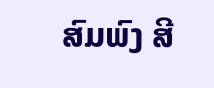ສົມພົງ ສີ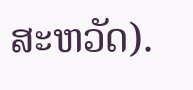ສະຫວັດ).